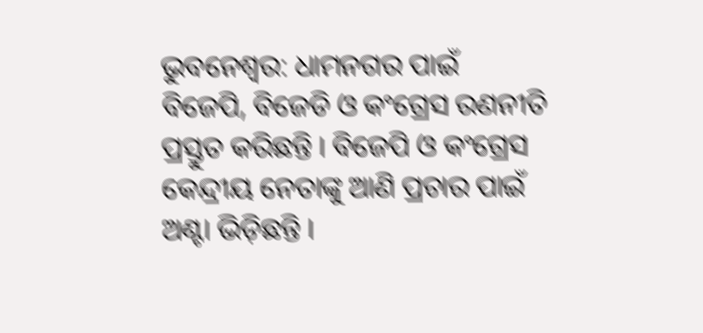ଭୁବନେଶ୍ୱର: ଧାମନଗର ପାଇଁ ବିଜେପି, ବିଜେଡି ଓ କଂଗ୍ରେସ ରଣନୀତି ପ୍ରସ୍ତୁତ କରିଛନ୍ତି । ବିଜେପି ଓ କଂଗ୍ରେସ କେନ୍ଦ୍ରୀୟ ନେତାଙ୍କୁ ଆଣି ପ୍ରଚାର ପାଇଁ ଅଣ୍ଟା ଭିଡ଼ିଛନ୍ତି ।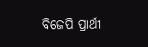ବିଜେପି ପ୍ରାର୍ଥୀ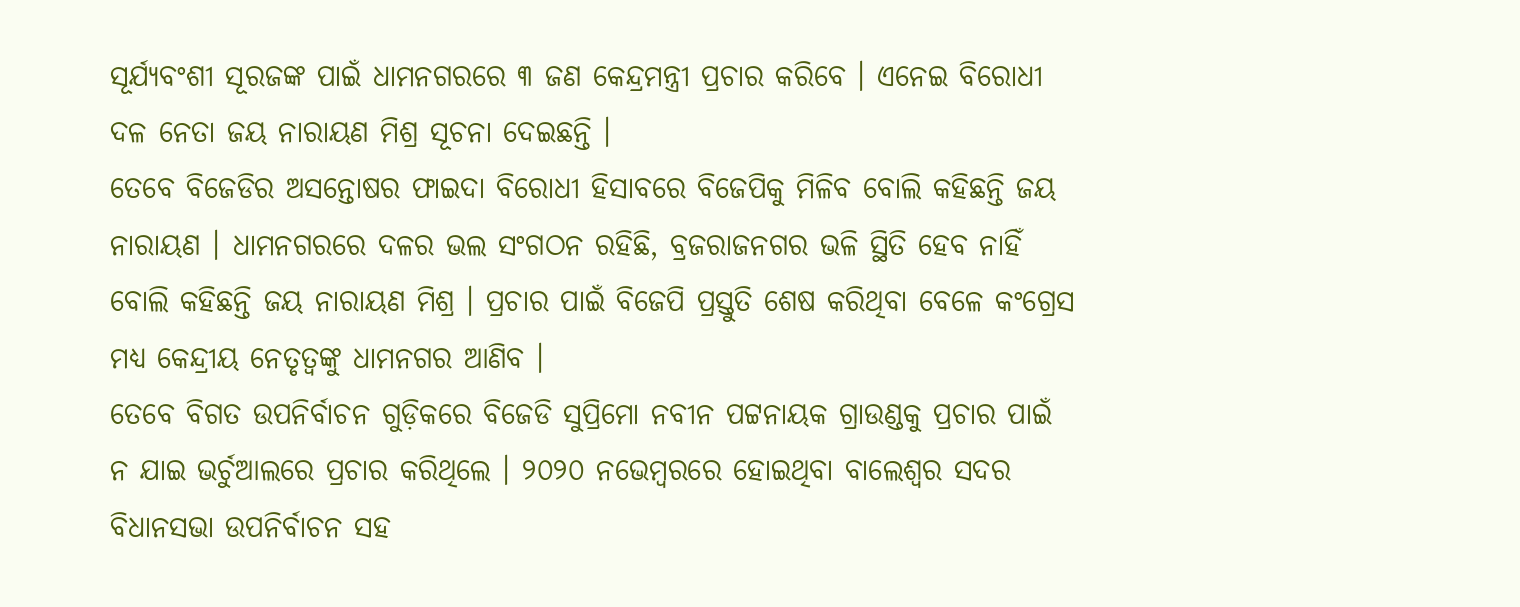ସୂର୍ଯ୍ୟବଂଶୀ ସୂରଜଙ୍କ ପାଇଁ ଧାମନଗରରେ ୩ ଜଣ କେନ୍ଦ୍ରମନ୍ତ୍ରୀ ପ୍ରଚାର କରିବେ । ଏନେଇ ବିରୋଧୀ ଦଳ ନେତା ଜୟ ନାରାୟଣ ମିଶ୍ର ସୂଚନା ଦେଇଛନ୍ତି ।
ତେବେ ବିଜେଡିର ଅସନ୍ତୋଷର ଫାଇଦା ବିରୋଧୀ ହିସାବରେ ବିଜେପିକୁ ମିଳିବ ବୋଲି କହିଛନ୍ତି ଜୟ ନାରାୟଣ । ଧାମନଗରରେ ଦଳର ଭଲ ସଂଗଠନ ରହିଛି, ବ୍ରଜରାଜନଗର ଭଳି ସ୍ଥିତି ହେବ ନାହିଁ ବୋଲି କହିଛନ୍ତି ଜୟ ନାରାୟଣ ମିଶ୍ର । ପ୍ରଚାର ପାଇଁ ବିଜେପି ପ୍ରସ୍ତୁତି ଶେଷ କରିଥିବା ବେଳେ କଂଗ୍ରେସ ମଧ୍ୟ କେନ୍ଦ୍ରୀୟ ନେତୃତ୍ୱଙ୍କୁ ଧାମନଗର ଆଣିବ ।
ତେବେ ବିଗତ ଉପନିର୍ବାଚନ ଗୁଡ଼ିକରେ ବିଜେଡି ସୁପ୍ରିମୋ ନବୀନ ପଟ୍ଟନାୟକ ଗ୍ରାଉଣ୍ଡକୁ ପ୍ରଚାର ପାଇଁ ନ ଯାଇ ଭର୍ଚୁଆଲରେ ପ୍ରଚାର କରିଥିଲେ । ୨୦୨୦ ନଭେମ୍ବରରେ ହୋଇଥିବା ବାଲେଶ୍ୱର ସଦର ବିଧାନସଭା ଉପନିର୍ବାଚନ ସହ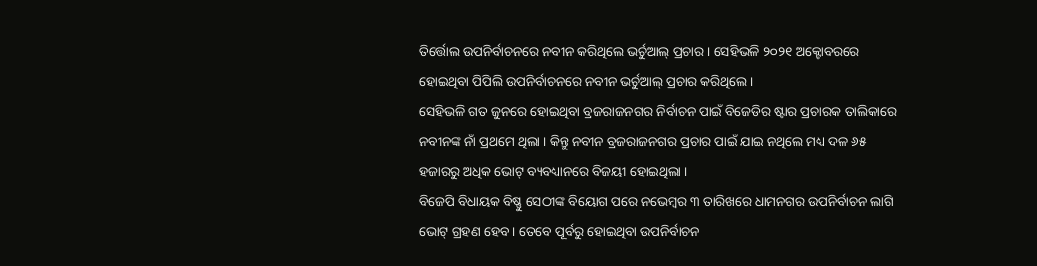ତିର୍ତ୍ତୋଲ ଉପନିର୍ବାଚନରେ ନବୀନ କରିଥିଲେ ଭର୍ଚୁଆଲ୍ ପ୍ରଚାର । ସେହିଭଳି ୨୦୨୧ ଅକ୍ଟୋବରରେ ହୋଇଥିବା ପିପିଲି ଉପନିର୍ବାଚନରେ ନବୀନ ଭର୍ଚୁଆଲ୍ ପ୍ରଚାର କରିଥିଲେ ।
ସେହିଭଳି ଗତ ଜୁନରେ ହୋଇଥିବା ବ୍ରଜରାଜନଗର ନିର୍ବାଚନ ପାଇଁ ବିଜେଡିର ଷ୍ଟାର ପ୍ରଚାରକ ତାଲିକାରେ ନବୀନଙ୍କ ନାଁ ପ୍ରଥମେ ଥିଲା । କିନ୍ତୁ ନବୀନ ବ୍ରଜରାଜନଗର ପ୍ରଚାର ପାଇଁ ଯାଇ ନଥିଲେ ମଧ୍ୟ ଦଳ ୬୫ ହଜାରରୁ ଅଧିକ ଭୋଟ୍ ବ୍ୟବଧ୍ୟାନରେ ବିଜୟୀ ହୋଇଥିଲା ।
ବିଜେପି ବିଧାୟକ ବିଷ୍ଣୁ ସେଠୀଙ୍କ ବିୟୋଗ ପରେ ନଭେମ୍ବର ୩ ତାରିଖରେ ଧାମନଗର ଉପନିର୍ବାଚନ ଲାଗି ଭୋଟ୍ ଗ୍ରହଣ ହେବ । ତେବେ ପୂର୍ବରୁ ହୋଇଥିବା ଉପନିର୍ବାଚନ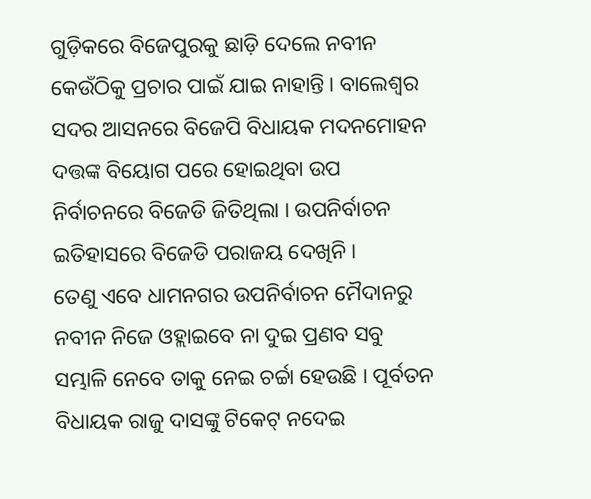ଗୁଡ଼ିକରେ ବିଜେପୁରକୁ ଛାଡ଼ି ଦେଲେ ନବୀନ କେଉଁଠିକୁ ପ୍ରଚାର ପାଇଁ ଯାଇ ନାହାନ୍ତି । ବାଲେଶ୍ୱର ସଦର ଆସନରେ ବିଜେପି ବିଧାୟକ ମଦନମୋହନ ଦତ୍ତଙ୍କ ବିୟୋଗ ପରେ ହୋଇଥିବା ଉପ ନିର୍ବାଚନରେ ବିଜେଡି ଜିତିଥିଲା । ଉପନିର୍ବାଚନ ଇତିହାସରେ ବିଜେଡି ପରାଜୟ ଦେଖିନି ।
ତେଣୁ ଏବେ ଧାମନଗର ଉପନିର୍ବାଚନ ମୈଦାନରୁ ନବୀନ ନିଜେ ଓହ୍ଲାଇବେ ନା ଦୁଇ ପ୍ରଣବ ସବୁ ସମ୍ଭାଳି ନେବେ ତାକୁ ନେଇ ଚର୍ଚ୍ଚା ହେଉଛି । ପୂର୍ବତନ ବିଧାୟକ ରାଜୁ ଦାସଙ୍କୁ ଟିକେଟ୍ ନଦେଇ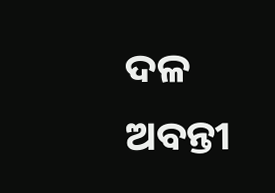ଦଳ ଅବନ୍ତୀ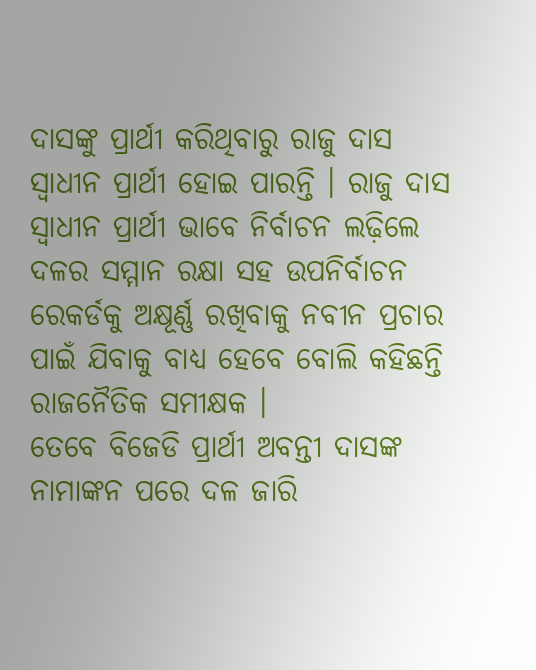ଦାସଙ୍କୁ ପ୍ରାର୍ଥୀ କରିଥିବାରୁ ରାଜୁ ଦାସ ସ୍ୱାଧୀନ ପ୍ରାର୍ଥୀ ହୋଇ ପାରନ୍ତି । ରାଜୁ ଦାସ ସ୍ୱାଧୀନ ପ୍ରାର୍ଥୀ ଭାବେ ନିର୍ବାଚନ ଲଢ଼ିଲେ ଦଳର ସମ୍ମାନ ରକ୍ଷା ସହ ଉପନିର୍ବାଚନ ରେକର୍ଡକୁ ଅକ୍ଷୂର୍ଣ୍ଣ ରଖିବାକୁ ନବୀନ ପ୍ରଚାର ପାଇଁ ଯିବାକୁ ବାଧ୍ୟ ହେବେ ବୋଲି କହିଛନ୍ତି ରାଜନୈତିକ ସମୀକ୍ଷକ ।
ତେବେ ବିଜେଡି ପ୍ରାର୍ଥୀ ଅବନ୍ତୀ ଦାସଙ୍କ ନାମାଙ୍କନ ପରେ ଦଳ ଜାରି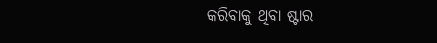କରିବାକୁ ଥିବା ଷ୍ଟାର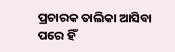ପ୍ରଚାରକ ତାଲିକା ଆସିବା ପରେ ହିଁ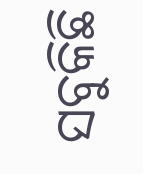ସବୁକିଛି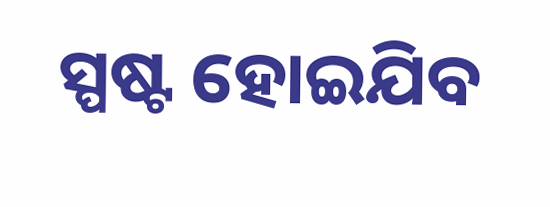ସ୍ପଷ୍ଟ ହୋଇଯିବ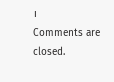।
Comments are closed.